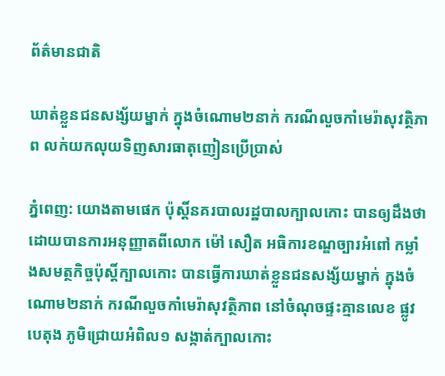ព័ត៌មានជាតិ

ឃាត់ខ្លួនជនសង្ស័យម្នាក់ ក្នុងចំណោម២នាក់ ករណីលួចកាំមេរ៉ាសុវត្ថិភាព លក់យកលុយទិញសារធាតុញៀនប្រើប្រាស់

ភ្នំពេញ: យោងតាមផេក ប៉ុស្តិ៍នគរបាលរដ្ឋបាលក្បាលកោះ បានឲ្យដឹងថា ដោយបានការអនុញ្ញាតពីលោក ម៉ៅ សឿត អធិការខណ្ឌច្បារអំពៅ កម្លាំងសមត្ថកិច្ចប៉ុស្តិ៍ក្បាលកោះ បានធ្វើការឃាត់ខ្លួនជនសង្ស័យម្នាក់ ក្នុងចំណោម២នាក់ ករណីលួចកាំមេរ៉ាសុវត្ថិភាព នៅចំណុចផ្ទះគ្មានលេខ ផ្លូវបេតុង ភូមិជ្រោយអំពិល១ សង្កាត់ក្បាលកោះ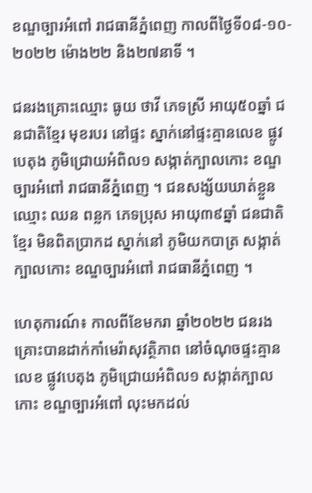ខណ្ឌច្បារអំពៅ រាជធានីភ្នំពេញ កាលពីថ្ងៃទី០៨-១០- ២០២២ ម៉ោង២២ និង២៧នាទី ។

ជនរងគ្រោះឈ្មោះ ធូយ ថាវី ភេទស្រី អាយុ៥០ឆ្នាំ ជនជាតិខ្មែរ មុខរបរ នៅផ្ទះ ស្នាក់នៅផ្ទះគ្មានលេខ ផ្លូវបេតុង ភូមិជ្រោយអំពិល១ សង្កាត់ក្បាលកោះ ខណ្ឌច្បារអំពៅ រាជធានីភ្នំពេញ ។ ជនសង្ស័យឃាត់ខ្លួនឈ្មោះ ឈន ពន្លក ភេទប្រុស អាយុ៣៩ឆ្នាំ ជនជាតិខ្មែរ មិនពិតប្រាកដ ស្នាក់នៅ ភូមិយកបាត្រ សង្កាត់ក្បាលកោះ ខណ្ឌច្បារអំពៅ រាជធានីភ្នំពេញ ។

ហេតុការណ៍៖ កាលពីខែមករា ឆ្នាំ២០២២ ជនរងគ្រោះបានដាក់កាំមេរ៉ាសុវត្ថិភាព នៅចំណុចផ្ទះគ្មានលេខ ផ្លូវបេតុង ភូមិជ្រោយអំពិល១ សង្កាត់ក្បាលកោះ ខណ្ឌច្បារអំពៅ លុះមកដល់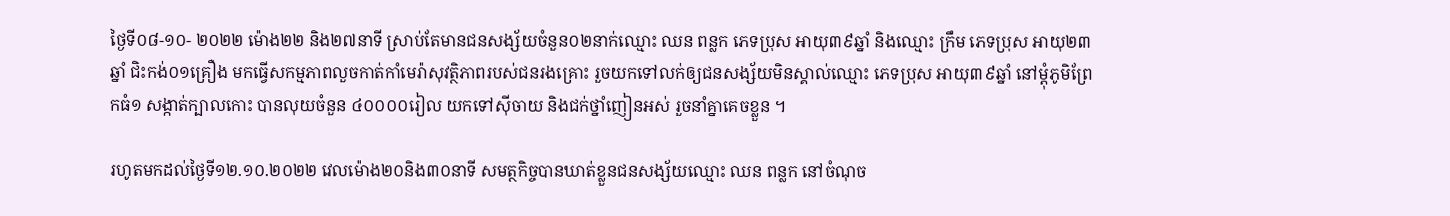ថ្ងៃទី០៨-១០- ២០២២ ម៉ោង២២ និង២៧នាទី ស្រាប់តែមានជនសង្ស័យចំនួន០២នាក់ឈ្មោះ ឈន ពន្លក ភេទប្រុស អាយុ៣៩ឆ្នាំ និងឈ្មោះ ក្រឹម ភេទប្រុស អាយុ២៣ឆ្នាំ ជិះកង់០១គ្រឿង មកធ្វើសកម្មភាពលួចកាត់កាំមេរ៉ាសុវត្ថិភាពរបស់ជនរងគ្រោះ រួចយកទៅលក់ឲ្យជនសង្ស័យមិនស្គាល់ឈ្មោះ ភេទប្រុស អាយុ៣៩ឆ្នាំ នៅម្ដុំភូមិព្រែកធំ១ សង្កាត់ក្បាលកោះ បានលុយចំនួន ៤០០០០រៀល យកទៅស៊ីចាយ និងជក់ថ្នាំញៀនអស់ រួចនាំគ្នាគេចខ្លួន ។

រហូតមកដល់ថ្ងៃទី១២.១០.២០២២ វេលម៉ោង២០និង៣០នាទី សមត្ថកិច្ចបានឃាត់ខ្លួនជនសង្ស័យឈ្មោះ ឈន ពន្លក នៅចំណុច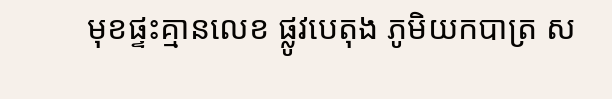មុខផ្ទះគ្មានលេខ ផ្លូវបេតុង ភូមិយកបាត្រ ស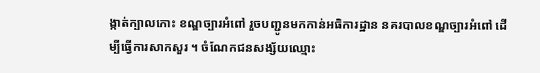ង្កាត់ក្បាលកោះ ខណ្ឌច្បារអំពៅ រួចបញ្ជូនមកកាន់អធិការដ្ឋាន នគរបាលខណ្ឌច្បារអំពៅ ដើម្បីធ្វើការសាកសួរ ។ ចំណែកជនសង្ស័យឈ្មោះ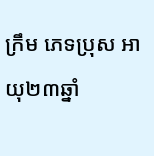ក្រឹម ភេទប្រុស អាយុ២៣ឆ្នាំ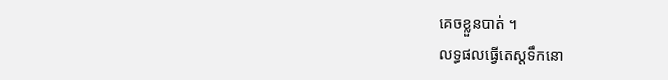គេចខ្លួនបាត់ ។
លទ្ធផលធ្វើតេស្តទឹកនោ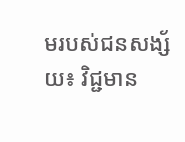មរបស់ជនសង្ស័យ៖ វិជ្ជមាន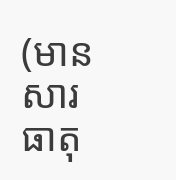(មានសារធាតុ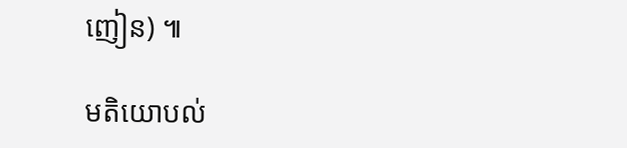ញៀន) ៕

មតិយោបល់